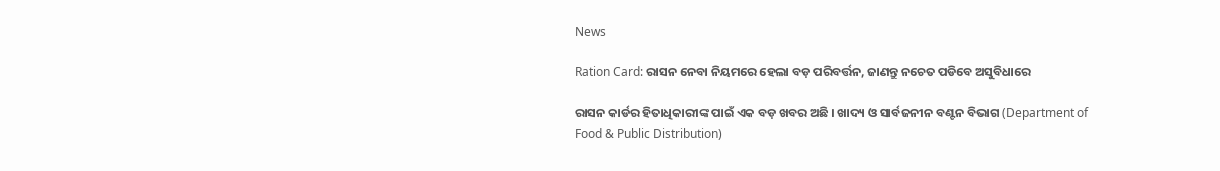News

Ration Card: ରାସନ ନେବା ନିୟମରେ ହେଲା ବଡ଼ ପରିବର୍ତ୍ତନ, ଜାଣନ୍ତୁ ନଚେତ ପଡିବେ ଅସୁବିଧାରେ

ରାସନ କାର୍ଡର ହିତାଧିକାରୀଙ୍କ ପାଇଁ ଏକ ବଡ଼ ଖବର ଅଛି । ଖାଦ୍ୟ ଓ ସାର୍ବଜନୀନ ବଣ୍ଟନ ବିଭାଗ (Department of Food & Public Distribution)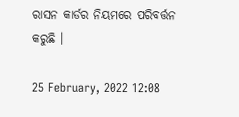ରାସନ କାର୍ଡର ନିୟମରେ ପରିବର୍ତ୍ତନ କରୁଛି ।

25 February, 2022 12:08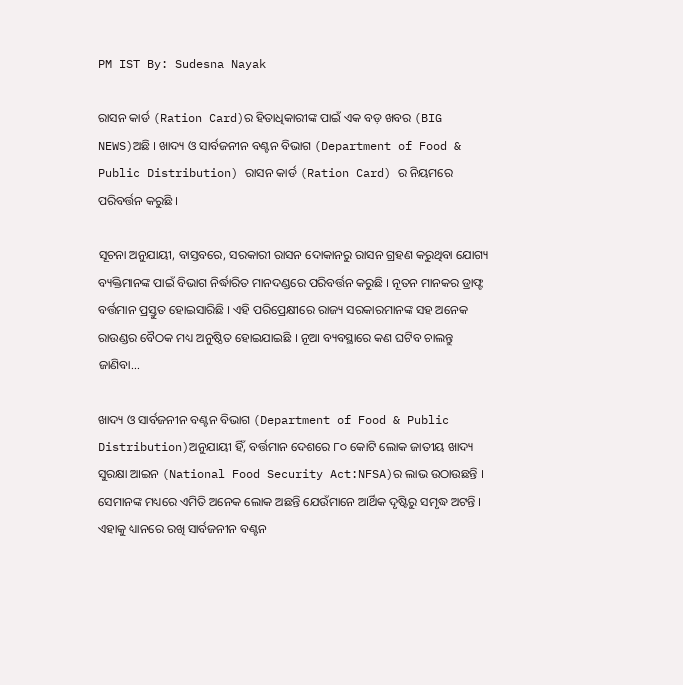PM IST By: Sudesna Nayak

ରାସନ କାର୍ଡ (Ration Card)ର ହିତାଧିକାରୀଙ୍କ ପାଇଁ ଏକ ବଡ଼ ଖବର (BIG NEWS)ଅଛି । ଖାଦ୍ୟ ଓ ସାର୍ବଜନୀନ ବଣ୍ଟନ ବିଭାଗ (Department of Food & Public Distribution) ରାସନ କାର୍ଡ (Ration Card) ର ନିୟମରେ ପରିବର୍ତ୍ତନ କରୁଛି ।

ସୂଚନା ଅନୁଯାୟୀ, ବାସ୍ତବରେ, ସରକାରୀ ରାସନ ଦୋକାନରୁ ରାସନ ଗ୍ରହଣ କରୁଥିବା ଯୋଗ୍ୟ ବ୍ୟକ୍ତିମାନଙ୍କ ପାଇଁ ବିଭାଗ ନିର୍ଦ୍ଧାରିତ ମାନଦଣ୍ଡରେ ପରିବର୍ତ୍ତନ କରୁଛି । ନୂତନ ମାନକର ଡ୍ରାଫ୍ଟ ବର୍ତ୍ତମାନ ପ୍ରସ୍ତୁତ ହୋଇସାରିଛି । ଏହି ପରିପ୍ରେକ୍ଷୀରେ ରାଜ୍ୟ ସରକାରମାନଙ୍କ ସହ ଅନେକ ରାଉଣ୍ଡର ବୈଠକ ମଧ୍ୟ ଅନୁଷ୍ଠିତ ହୋଇଯାଇଛି । ନୂଆ ବ୍ୟବସ୍ଥାରେ କଣ ଘଟିବ ଚାଲନ୍ତୁ ଜାଣିବା...

ଖାଦ୍ୟ ଓ ସାର୍ବଜନୀନ ବଣ୍ଟନ ବିଭାଗ (Department of Food & Public Distribution)ଅନୁଯାୟୀ ହିଁ, ବର୍ତ୍ତମାନ ଦେଶରେ ୮୦ କୋଟି ଲୋକ ଜାତୀୟ ଖାଦ୍ୟ ସୁରକ୍ଷା ଆଇନ (National Food Security Act:NFSA)ର ଲାଭ ଉଠାଉଛନ୍ତି । ସେମାନଙ୍କ ମଧ୍ୟରେ ଏମିତି ଅନେକ ଲୋକ ଅଛନ୍ତି ଯେଉଁମାନେ ଆର୍ଥିକ ଦୃଷ୍ଟିରୁ ସମୃଦ୍ଧ ଅଟନ୍ତି । ଏହାକୁ ଧ୍ୟାନରେ ରଖି ସାର୍ବଜନୀନ ବଣ୍ଟନ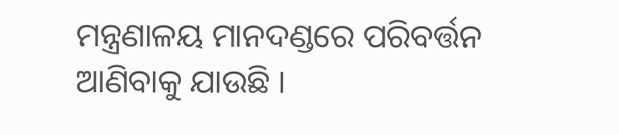ମନ୍ତ୍ରଣାଳୟ ମାନଦଣ୍ଡରେ ପରିବର୍ତ୍ତନ ଆଣିବାକୁ ଯାଉଛି ।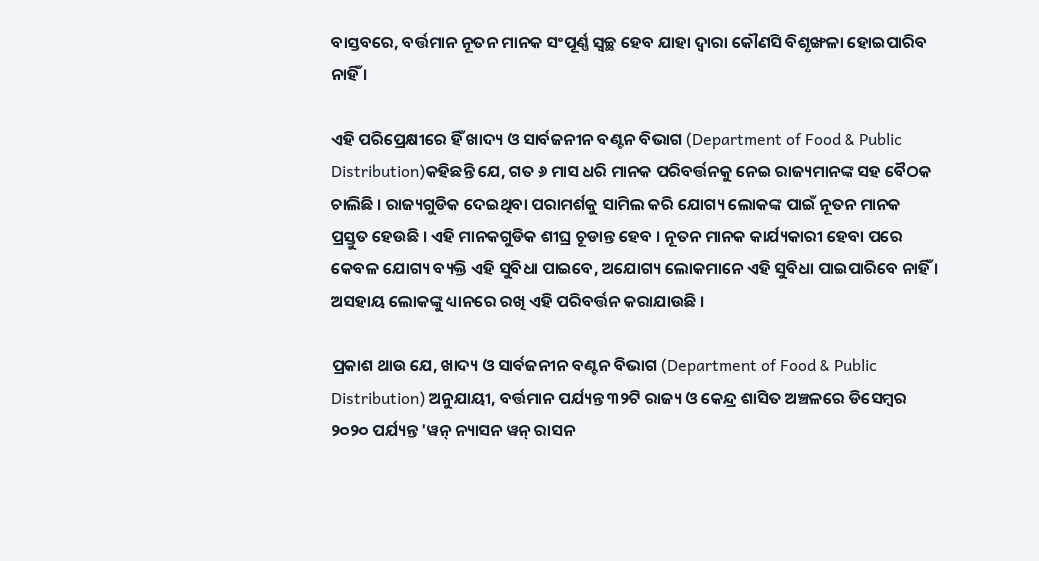ବାସ୍ତବରେ, ବର୍ତ୍ତମାନ ନୂତନ ମାନକ ସଂପୂର୍ଣ୍ଣ ସ୍ୱଚ୍ଛ ହେବ ଯାହା ଦ୍ୱାରା କୌଣସି ବିଶୃଙ୍ଖଳା ହୋଇପାରିବ ନାହିଁ ।

ଏହି ପରିପ୍ରେକ୍ଷୀରେ ହିଁ ଖାଦ୍ୟ ଓ ସାର୍ବଜନୀନ ବଣ୍ଟନ ବିଭାଗ (Department of Food & Public Distribution)କହିଛନ୍ତି ଯେ, ଗତ ୬ ମାସ ଧରି ମାନକ ପରିବର୍ତ୍ତନକୁ ନେଇ ରାଜ୍ୟମାନଙ୍କ ସହ ବୈଠକ ଚାଲିଛି । ରାଜ୍ୟଗୁଡିକ ଦେଇଥିବା ପରାମର୍ଶକୁ ସାମିଲ କରି ଯୋଗ୍ୟ ଲୋକଙ୍କ ପାଇଁ ନୂତନ ମାନକ ପ୍ରସ୍ତୁତ ହେଉଛି । ଏହି ମାନକଗୁଡିକ ଶୀଘ୍ର ଚୂଡାନ୍ତ ହେବ । ନୂତନ ମାନକ କାର୍ଯ୍ୟକାରୀ ହେବା ପରେ କେବଳ ଯୋଗ୍ୟ ବ୍ୟକ୍ତି ଏହି ସୁବିଧା ପାଇବେ, ଅଯୋଗ୍ୟ ଲୋକମାନେ ଏହି ସୁବିଧା ପାଇପାରିବେ ନାହିଁ । ଅସହାୟ ଲୋକଙ୍କୁ ଧ୍ୟାନରେ ରଖି ଏହି ପରିବର୍ତ୍ତନ କରାଯାଉଛି ।

ପ୍ରକାଶ ଥାଉ ଯେ, ଖାଦ୍ୟ ଓ ସାର୍ବଜନୀନ ବଣ୍ଟନ ବିଭାଗ (Department of Food & Public Distribution) ଅନୁଯାୟୀ, ବର୍ତ୍ତମାନ ପର୍ଯ୍ୟନ୍ତ ୩୨ଟି ରାଜ୍ୟ ଓ କେନ୍ଦ୍ର ଶାସିତ ଅଞ୍ଚଳରେ ଡିସେମ୍ବର ୨୦୨୦ ପର୍ଯ୍ୟନ୍ତ 'ୱନ୍ ନ୍ୟାସନ ୱନ୍ ରାସନ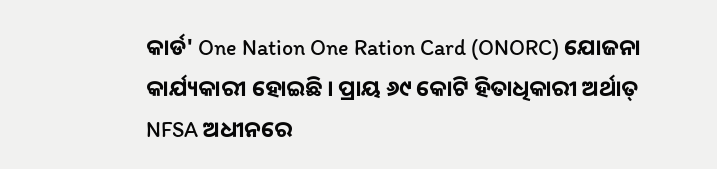କାର୍ଡ' One Nation One Ration Card (ONORC) ଯୋଜନା କାର୍ଯ୍ୟକାରୀ ହୋଇଛି । ପ୍ରାୟ ୬୯ କୋଟି ହିତାଧିକାରୀ ଅର୍ଥାତ୍ NFSA ଅଧୀନରେ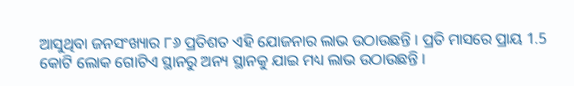ଆସୁଥିବା ଜନସଂଖ୍ୟାର ୮୬ ପ୍ରତିଶତ ଏହି ଯୋଜନାର ଲାଭ ଉଠାଉଛନ୍ତି । ପ୍ରତି ମାସରେ ପ୍ରାୟ 1.5 କୋଟି ଲୋକ ଗୋଟିଏ ସ୍ଥାନରୁ ଅନ୍ୟ ସ୍ଥାନକୁ ଯାଇ ମଧ୍ୟ ଲାଭ ଉଠାଉଛନ୍ତି ।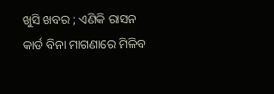ଖୁସି ଖବର ; ଏଣିକି ରାସନ କାର୍ଡ ବିନା ମାଗଣାରେ ମିଳିବ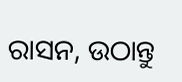ରାସନ, ଉଠାନ୍ତୁ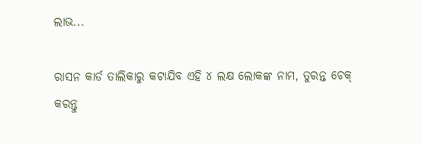ଲାଭ...

ରାସନ କାର୍ଡ ତାଲିକାରୁ କଟାଯିବ ଏହି ୪ ଲକ୍ଷ ଲୋକଙ୍କ ନାମ, ତୁରନ୍ତ ଚେକ୍ କରନ୍ତୁ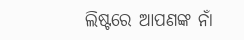ଲିଷ୍ଟରେ ଆପଣଙ୍କ ନାଁ